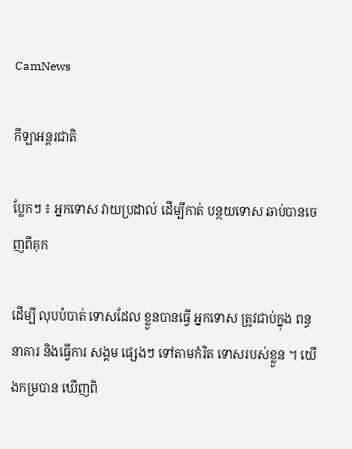CamNews

កីឡាអន្តរជាតិ

ប្លែកៗ ៖ អ្នកទោស វាយប្រដាល់ ដើម្បីកាត់ បន្ថយទោស ឆាប់បានចេញពីគុក

ដើម្បី លុបបំបាត់ ទោសដែល ខ្លួនបានធ្វើ អ្នកទោស ត្រូវជាប់ក្នុង ពន្ធនាគារ និងធ្វើការ សង្គម ផ្សេងៗ ទៅតាមកំរិត ទោសរបស់ខ្លួន ។ យើងកម្របាន ឃើញពិ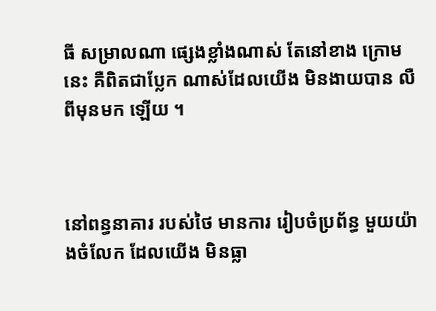ធី សម្រាលណា ផ្សេងខ្លាំងណាស់ តែនៅខាង ក្រោមនេះ គឺពិតជាប្លែក ណាស់ដែលយើង មិនងាយបាន លឺពីមុនមក ឡើយ ។



នៅពន្ធនាគារ របស់ថៃ មានការ រៀបចំប្រព័ន្ធ មួយយ៉ាងចំលែក ដែលយើង មិនធ្លា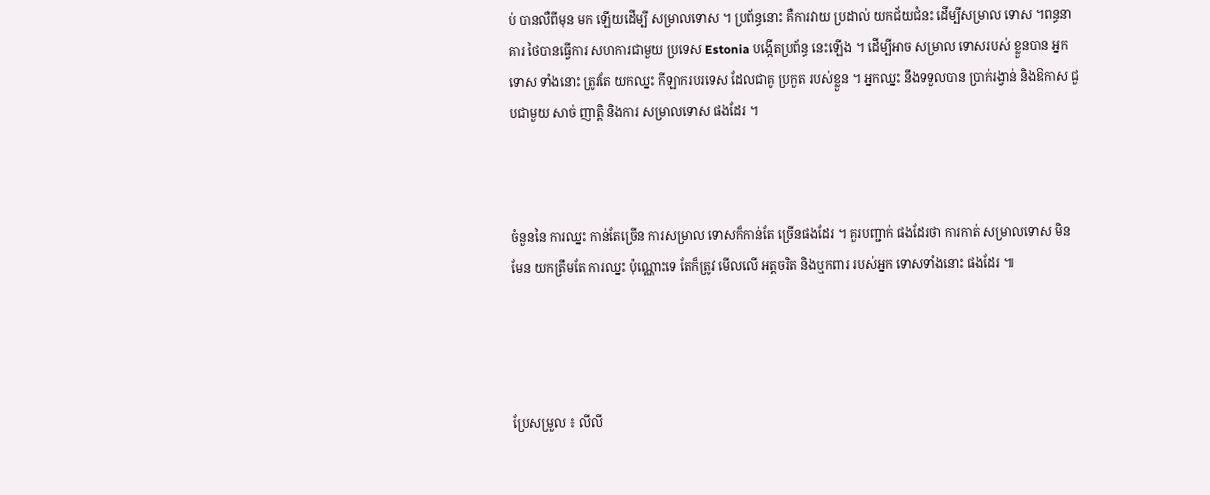ប់ បានលឺពីមុន មក ឡើយដើម្បី សម្រាលទោស ។ ប្រព័ន្ធនោះ គឺការវាយ ប្រដាល់ យកជ័យជំនះ ដើម្បីសម្រាល ទោស ។ពន្ធនាគារ ថៃបានធ្វើការ សហការជាមួយ ប្រទេស Estonia បង្កើតប្រព័ន្ធ នេះឡើង ។ ដើម្បីអាច សម្រាល ទោសរបស់ ខ្លួនបាន អ្នកទោស ទាំងនោះ ត្រូវតែ យកឈ្នះ កីឡាករបរទេស ដែលជាគូ ប្រកួត របស់ខ្លួន ។ អ្នកឈ្នះ នឹងទទួលបាន ប្រាក់រង្វាន់ និងឱកាស ជួបជាមួយ សាច់ ញាត្តិ និងការ សម្រាលទោស ផងដែរ ។



ចំនួននៃ ការឈ្នះ កាន់តែច្រើន ការសម្រាល ទោសក៏កាន់តែ ច្រើនផងដែរ ។ គួរបញ្ជាក់ ផងដែរថា ការកាត់ សម្រាលទោស មិនមែន យកត្រឹមតែ ការឈ្នះ ប៉ុណ្ណោះទេ តែក៏ត្រូវ មើលលើ អត្តចរិត និងឬកពារ របស់អ្នក ទោសទាំងនោះ ផងដែរ ៕




ប្រែសម្រួល ៖ លីលី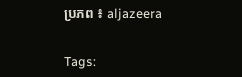ប្រភព ៖ aljazeera


Tags: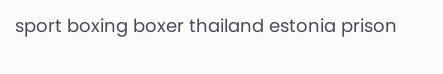sport boxing boxer thailand estonia prison